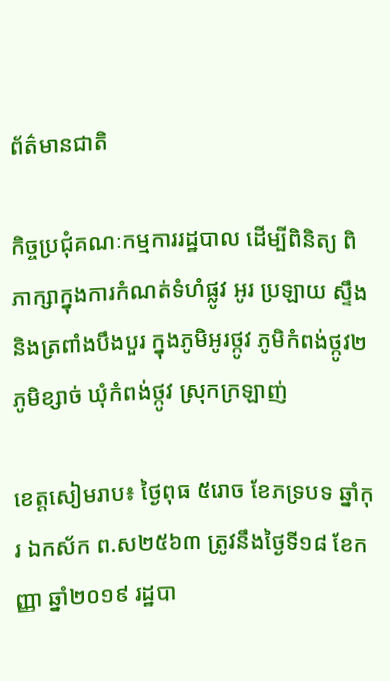ព័ត៌មានជាតិ

កិច្ចប្រជុំគណៈកម្មការរដ្ឋបាល ដើម្បីពិនិត្យ ពិភាក្សាក្នុងការកំណត់ទំហំផ្លូវ អូរ ប្រឡាយ ស្ទឹង និងត្រពាំងបឹងបួរ ក្នុងភូមិអូរថ្កូវ ភូមិកំពង់ថ្កូវ២ ភូមិខ្សាច់ ឃុំកំពង់ថ្កូវ ស្រុកក្រឡាញ់

ខេត្តសៀមរាប៖ ថ្ងៃពុធ ៥រោច ខែភទ្របទ ឆ្នាំកុរ ឯកស័ក ព.ស២៥៦៣ ត្រូវនឹងថ្ងៃទី១៨ ខែកញ្ញា ឆ្នាំ២០១៩ រដ្ឋបា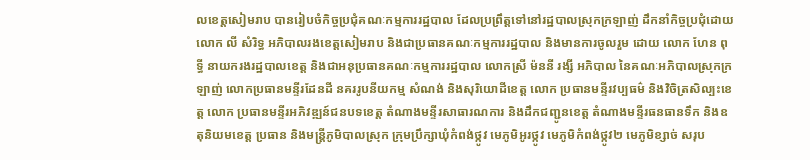លខេត្តសៀមរាប បានរៀបចំកិច្ចប្រជុំគណៈកម្មការរដ្ឋបាល ដែលប្រព្រឹត្តទៅនៅរដ្ឋបាលស្រុកក្រឡាញ់ ដឹកនាំកិច្ចប្រជុំដោយ លោក លី សំរិទ្ធ អភិបាលរងខេត្តសៀមរាប និងជាប្រធានគណៈកម្មការរដ្ឋបាល និងមានការចូលរួម ដោយ លោក ហែន ពុទ្ធី នាយករងរដ្ឋបាលខេត្ត និងជាអនុប្រធានគណៈកម្មការរដ្ឋបាល លោកស្រី ម៉ននី រង្សី អភិបាល នៃគណៈអភិបាលស្រុកក្រឡាញ់ លោកប្រធានមន្ទីរដែនដី នគររូបនីយកម្ម សំណង់ និងសុរិយោដីខេត្ត លោក ប្រធានមន្ទីរវប្បធម៌ និងវិចិត្រសិល្បះខេត្ត លោក ប្រធានមន្ទីរអភិវឌ្ឍន៍ជនបទខេត្ត តំណាងមន្ទីរសាធារណការ និងដឹកជញ្ជូនខេត្ត តំណាងមន្ទីរធនធានទឹក និងឧតុនិយមខេត្ត ប្រធាន និងមន្ត្រីភូមិបាលស្រុក ក្រុមប្រឹក្សាឃុំកំពង់ថ្កូវ មេភូមិអូរថ្កូវ មេភូមិកំពង់ថ្កូវ២ មេភូមិខ្សាច់ សរុប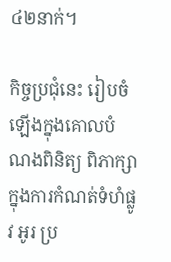៤២នាក់។

កិច្ចប្រជុំនេះ រៀបចំឡើងក្នុងគោលបំណងពិនិត្យ ពិភាក្សាក្នុងការកំណត់ទំហំផ្លូវ អូរ ប្រ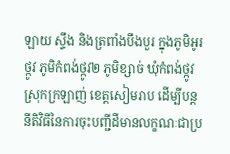ឡាយ ស្ទឹង និងត្រពាំងបឹងបួរ ក្នុងភូមិអូរថ្កូវ ភូមិកំពង់ថ្កូវ២ ភូមិខ្សាច់ ឃុំកំពង់ថ្កូវ ស្រុកក្រឡាញ់ ខេត្តសៀមរាប ដើម្បីបន្តនីតិវិធីនៃការចុះបញ្ជីដីមានលក្ខណៈជាប្រ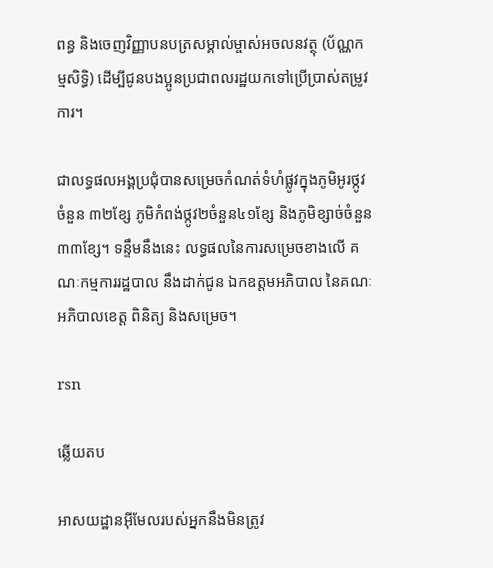ពន្ធ និងចេញវិញ្ញាបនបត្រសម្គាល់ម្ចាស់អចលនវត្ថុ (ប័ណ្ណកម្មសិទ្ធិ) ដើម្បីជូនបងប្អូនប្រជាពលរដ្ឋយកទៅប្រើប្រាស់តម្រូវការ។

ជាលទ្ធផលអង្គប្រជុំបានសម្រេចកំណត់ទំហំផ្លូវក្នុងភូមិអូរថ្កូវចំនួន ៣២ខ្សែ ភូមិកំពង់ថ្កូវ២ចំនួន៤១ខ្សែ និងភូមិខ្សាច់ចំនួន ៣៣ខ្សែ។ ទន្ទឹមនឹងនេះ លទ្ធផលនៃការសម្រេចខាងលើ គណៈកម្មការរដ្ឋបាល នឹងដាក់ជូន ឯកឧត្តមអភិបាល នៃគណៈអភិបាលខេត្ត ពិនិត្យ និងសម្រេច។

rsn

ឆ្លើយតប

អាសយដ្ឋានអ៊ីមែលរបស់អ្នកនឹងមិនត្រូវ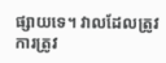ផ្សាយទេ។ វាលដែលត្រូវការត្រូវ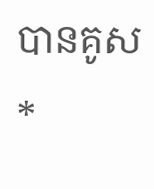បានគូស *